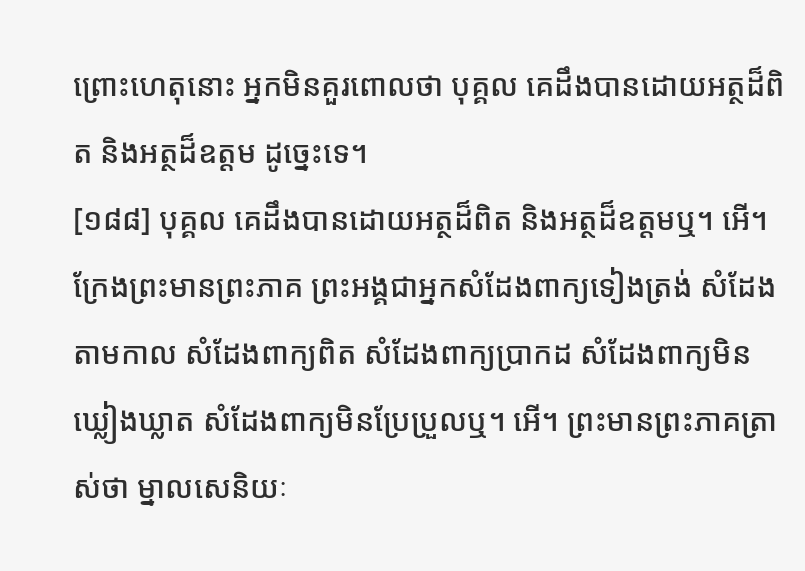ព្រោះហេតុនោះ អ្នកមិនគួរពោលថា បុគ្គល គេដឹងបានដោយអត្ថដ៏ពិត និងអត្ថដ៏ឧត្តម ដូច្នេះទេ។
[១៨៨] បុគ្គល គេដឹងបានដោយអត្ថដ៏ពិត និងអត្ថដ៏ឧត្តមឬ។ អើ។ ក្រែងព្រះមានព្រះភាគ ព្រះអង្គជាអ្នកសំដែងពាក្យទៀងត្រង់ សំដែងតាមកាល សំដែងពាក្យពិត សំដែងពាក្យប្រាកដ សំដែងពាក្យមិនឃ្លៀងឃ្លាត សំដែងពាក្យមិនប្រែប្រួលឬ។ អើ។ ព្រះមានព្រះភាគត្រាស់ថា ម្នាលសេនិយៈ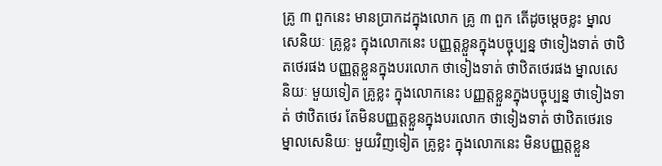គ្រូ ៣ ពួកនេះ មានប្រាកដក្នុងលោក គ្រូ ៣ ពួក តើដូចម្តេចខ្លះ ម្នាលសេនិយៈ គ្រូខ្លះ ក្នុងលោកនេះ បញ្ញត្តខ្លួនក្នុងបច្ចុប្បន្ន ថាទៀងទាត់ ថាឋិតថេរផង បញ្ញត្តខ្លួនក្នុងបរលោក ថាទៀងទាត់ ថាឋិតថេរផង ម្នាលសេនិយៈ មួយទៀត គ្រូខ្លះ ក្នុងលោកនេះ បញ្ញត្តខ្លួនក្នុងបច្ចុប្បន្ន ថាទៀងទាត់ ថាឋិតថេរ តែមិនបញ្ញត្តខ្លួនក្នុងបរលោក ថាទៀងទាត់ ថាឋិតថេរទេ ម្នាលសេនិយៈ មួយវិញទៀត គ្រូខ្លះ ក្នុងលោកនេះ មិនបញ្ញត្តខ្លួន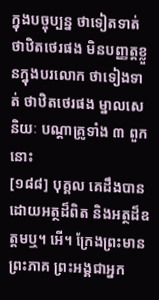ក្នុងបច្ចុប្បន្ន ថាទៀតទាត់ ថាឋិតថេរផង មិនបញ្ញត្តខ្លួនក្នុងបរលោក ថាទៀងទាត់ ថាឋិតថេរផង ម្នាលសេនិយៈ បណ្តាគ្រូទាំង ៣ ពួកនោះ
[១៨៨] បុគ្គល គេដឹងបានដោយអត្ថដ៏ពិត និងអត្ថដ៏ឧត្តមឬ។ អើ។ ក្រែងព្រះមានព្រះភាគ ព្រះអង្គជាអ្នក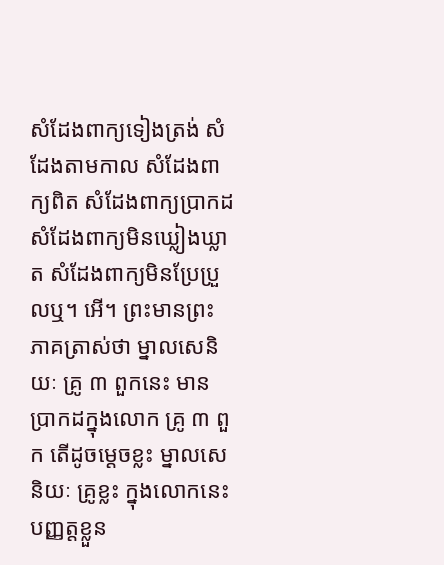សំដែងពាក្យទៀងត្រង់ សំដែងតាមកាល សំដែងពាក្យពិត សំដែងពាក្យប្រាកដ សំដែងពាក្យមិនឃ្លៀងឃ្លាត សំដែងពាក្យមិនប្រែប្រួលឬ។ អើ។ ព្រះមានព្រះភាគត្រាស់ថា ម្នាលសេនិយៈ គ្រូ ៣ ពួកនេះ មានប្រាកដក្នុងលោក គ្រូ ៣ ពួក តើដូចម្តេចខ្លះ ម្នាលសេនិយៈ គ្រូខ្លះ ក្នុងលោកនេះ បញ្ញត្តខ្លួន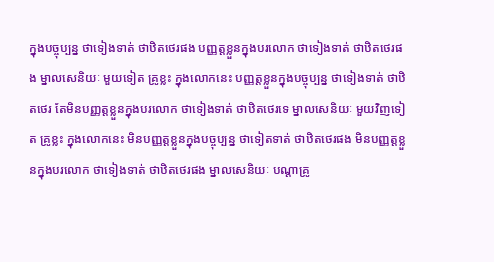ក្នុងបច្ចុប្បន្ន ថាទៀងទាត់ ថាឋិតថេរផង បញ្ញត្តខ្លួនក្នុងបរលោក ថាទៀងទាត់ ថាឋិតថេរផង ម្នាលសេនិយៈ មួយទៀត គ្រូខ្លះ ក្នុងលោកនេះ បញ្ញត្តខ្លួនក្នុងបច្ចុប្បន្ន ថាទៀងទាត់ ថាឋិតថេរ តែមិនបញ្ញត្តខ្លួនក្នុងបរលោក ថាទៀងទាត់ ថាឋិតថេរទេ ម្នាលសេនិយៈ មួយវិញទៀត គ្រូខ្លះ ក្នុងលោកនេះ មិនបញ្ញត្តខ្លួនក្នុងបច្ចុប្បន្ន ថាទៀតទាត់ ថាឋិតថេរផង មិនបញ្ញត្តខ្លួនក្នុងបរលោក ថាទៀងទាត់ ថាឋិតថេរផង ម្នាលសេនិយៈ បណ្តាគ្រូ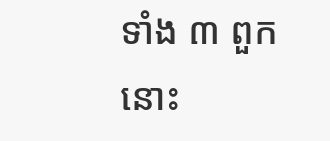ទាំង ៣ ពួកនោះ